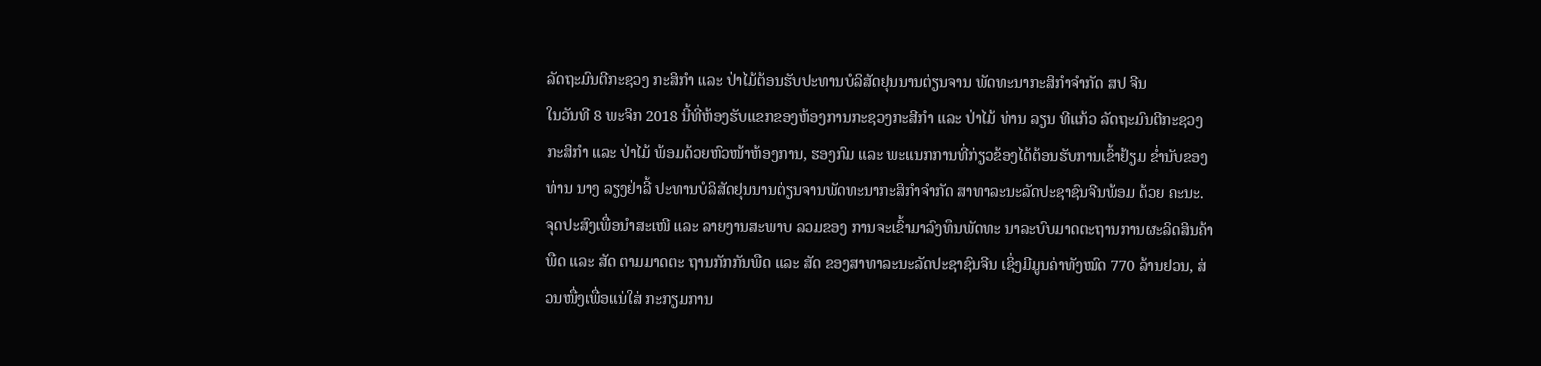ລັດຖະມົນຕີກະຊວງ ກະສິກໍາ ແລະ ປ່າໄມ້ຕ້ອນຮັບປະທານບໍລິສັດຢຸນນານຕ່ຽນຈານ ພັດທະນາກະສິກໍາຈໍາກັດ ສປ ຈີນ
ໃນວັນທີ 8 ພະຈິກ 2018 ນີ້ທີ່ຫ້ອງຮັບແຂກຂອງຫ້ອງການກະຊວງກະສີກໍາ ແລະ ປ່າໄມ້ ທ່ານ ລຽນ ທີແກ້ວ ລັດຖະມົນຕີກະຊວງ ກະສິກໍາ ແລະ ປ່າໄມ້ ພ້ອມດ້ວຍຫົວໜ້າຫ້ອງການ, ຮອງກົມ ແລະ ພະແນກການທີ່ກ່ຽວຂ້ອງໄດ້ຕ້ອນຮັບການເຂົ້າຢ້ຽມ ຂໍ່ານັບຂອງທ່ານ ນາງ ລຽງຢ່າລີ້ ປະທານບໍລິສັດຢຸນນານຕ່ຽນຈານພັດທະນາກະສິກໍາຈໍາກັດ ສາທາລະນະລັດປະຊາຊົນຈີນພ້ອມ ດ້ວຍ ຄະນະ.
ຈຸດປະສົງເພື່ອນໍາສະເໜີ ແລະ ລາຍງານສະພາບ ລວມຂອງ ການຈະເຂົ້າມາລົງທຶນພັດທະ ນາລະບົບມາດຕະຖານການຜະລິດສິນຄ້າພືດ ແລະ ສັດ ຕາມມາດຕະ ຖານກັກກັນພືດ ແລະ ສັດ ຂອງສາທາລະນະລັດປະຊາຊົນຈີນ ເຊິ່ງມີມູນຄ່າທັງໝົດ 770 ລ້ານຢວນ, ສ່ວນໜື່ງເພື່ອແນ່ໃສ່ ກະກຽມການ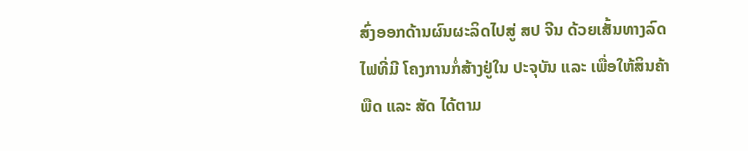ສົ່ງອອກດ້ານຜົນຜະລິດໄປສູ່ ສປ ຈີນ ດ້ວຍເສັ້ນທາງລົດໄຟທີ່ມີ ໂຄງການກໍ່ສ້າງຢູ່ໃນ ປະຈຸບັນ ແລະ ເພື່ອໃຫ້ສິນຄ້າພືດ ແລະ ສັດ ໄດ້ຕາມ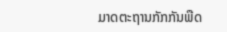ມາດຕະຖານກັກກັນພືດ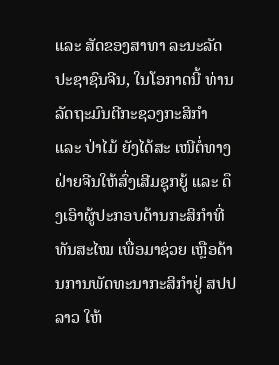ແລະ ສັດຂອງສາທາ ລະນະລັດປະຊາຊົນຈີນ, ໃນໂອກາດນີ້ ທ່ານລັດຖະມົນຕີກະຊວງກະສິກໍາ ແລະ ປ່າໄມ້ ຍັງໄດ້ສະ ເໜີຕໍ່ທາງຝ່າຍຈີນໃຫ້ສົ່ງເສີມຊຸກຍູ້ ແລະ ດຶງເອົາຜູ້ປະກອບດ້ານກະສິກໍາທີ່ທັນສະໄໝ ເພື່ອມາຊ່ວຍ ເຫຼືອດ້ານການພັດທະນາກະສິກໍາຢູ່ ສປປ ລາວ ໃຫ້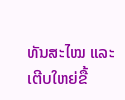ທັນສະໄໝ ແລະ ເຕີບໃຫຍ່ຂື້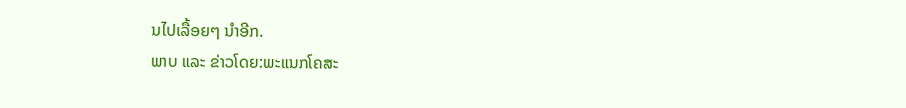ນໄປເລື້ອຍໆ ນໍາອີກ.
ພາບ ແລະ ຂ່າວໂດຍ:ພະແນກໂຄສະ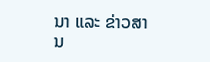ນາ ແລະ ຂ່າວສານ